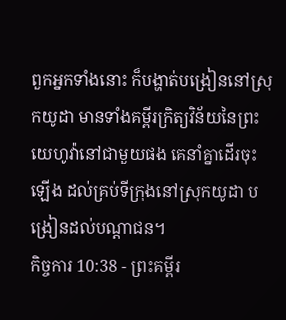ពួកអ្នកទាំងនោះ ក៏បង្ហាត់បង្រៀននៅស្រុកយូដា មានទាំងគម្ពីរក្រិត្យវិន័យនៃព្រះយេហូវ៉ានៅជាមួយផង គេនាំគ្នាដើរចុះឡើង ដល់គ្រប់ទីក្រុងនៅស្រុកយូដា បង្រៀនដល់បណ្តាជន។
កិច្ចការ 10:38 - ព្រះគម្ពីរ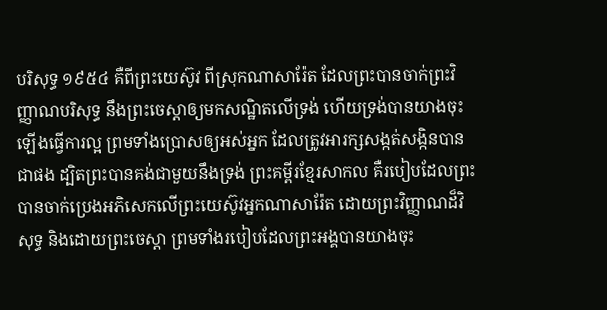បរិសុទ្ធ ១៩៥៤ គឺពីព្រះយេស៊ូវ ពីស្រុកណាសារ៉ែត ដែលព្រះបានចាក់ព្រះវិញ្ញាណបរិសុទ្ធ នឹងព្រះចេស្តាឲ្យមកសណ្ឋិតលើទ្រង់ ហើយទ្រង់បានយាងចុះឡើងធ្វើការល្អ ព្រមទាំងប្រោសឲ្យអស់អ្នក ដែលត្រូវអារក្សសង្កត់សង្កិនបានជាផង ដ្បិតព្រះបានគង់ជាមួយនឹងទ្រង់ ព្រះគម្ពីរខ្មែរសាកល គឺរបៀបដែលព្រះបានចាក់ប្រេងអភិសេកលើព្រះយេស៊ូវអ្នកណាសារ៉ែត ដោយព្រះវិញ្ញាណដ៏វិសុទ្ធ និងដោយព្រះចេស្ដា ព្រមទាំងរបៀបដែលព្រះអង្គបានយាងចុះ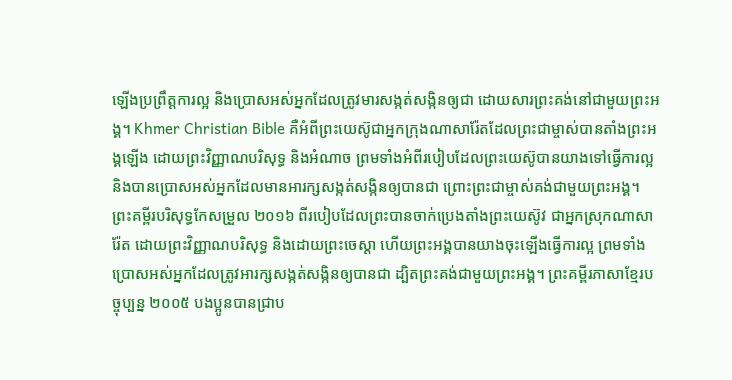ឡើងប្រព្រឹត្តការល្អ និងប្រោសអស់អ្នកដែលត្រូវមារសង្កត់សង្កិនឲ្យជា ដោយសារព្រះគង់នៅជាមួយព្រះអង្គ។ Khmer Christian Bible គឺអំពីព្រះយេស៊ូជាអ្នកក្រុងណាសារ៉ែតដែលព្រះជាម្ចាស់បានតាំងព្រះអង្គឡើង ដោយព្រះវិញ្ញាណបរិសុទ្ធ និងអំណាច ព្រមទាំងអំពីរបៀបដែលព្រះយេស៊ូបានយាងទៅធ្វើការល្អ និងបានប្រោសអស់អ្នកដែលមានអារក្សសង្កត់សង្កិនឲ្យបានជា ព្រោះព្រះជាម្ចាស់គង់ជាមួយព្រះអង្គ។ ព្រះគម្ពីរបរិសុទ្ធកែសម្រួល ២០១៦ ពីរបៀបដែលព្រះបានចាក់ប្រេងតាំងព្រះយេស៊ូវ ជាអ្នកស្រុកណាសារ៉ែត ដោយព្រះវិញ្ញាណបរិសុទ្ធ និងដោយព្រះចេស្តា ហើយព្រះអង្គបានយាងចុះឡើងធ្វើការល្អ ព្រមទាំងប្រោសអស់អ្នកដែលត្រូវអារក្សសង្កត់សង្កិនឲ្យបានជា ដ្បិតព្រះគង់ជាមួយព្រះអង្គ។ ព្រះគម្ពីរភាសាខ្មែរបច្ចុប្បន្ន ២០០៥ បងប្អូនបានជ្រាប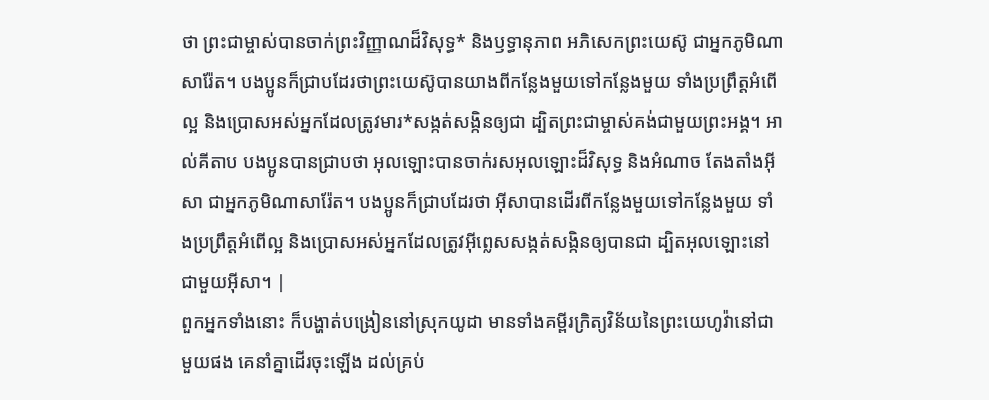ថា ព្រះជាម្ចាស់បានចាក់ព្រះវិញ្ញាណដ៏វិសុទ្ធ* និងឫទ្ធានុភាព អភិសេកព្រះយេស៊ូ ជាអ្នកភូមិណាសារ៉ែត។ បងប្អូនក៏ជ្រាបដែរថាព្រះយេស៊ូបានយាងពីកន្លែងមួយទៅកន្លែងមួយ ទាំងប្រព្រឹត្តអំពើល្អ និងប្រោសអស់អ្នកដែលត្រូវមារ*សង្កត់សង្កិនឲ្យជា ដ្បិតព្រះជាម្ចាស់គង់ជាមួយព្រះអង្គ។ អាល់គីតាប បងប្អូនបានជ្រាបថា អុលឡោះបានចាក់រសអុលឡោះដ៏វិសុទ្ធ និងអំណាច តែងតាំងអ៊ីសា ជាអ្នកភូមិណាសារ៉ែត។ បងប្អូនក៏ជ្រាបដែរថា អ៊ីសាបានដើរពីកន្លែងមួយទៅកន្លែងមួយ ទាំងប្រព្រឹត្ដអំពើល្អ និងប្រោសអស់អ្នកដែលត្រូវអ៊ីព្លេសសង្កត់សង្កិនឲ្យបានជា ដ្បិតអុលឡោះនៅជាមួយអ៊ីសា។ |
ពួកអ្នកទាំងនោះ ក៏បង្ហាត់បង្រៀននៅស្រុកយូដា មានទាំងគម្ពីរក្រិត្យវិន័យនៃព្រះយេហូវ៉ានៅជាមួយផង គេនាំគ្នាដើរចុះឡើង ដល់គ្រប់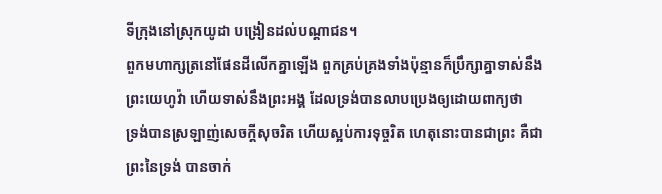ទីក្រុងនៅស្រុកយូដា បង្រៀនដល់បណ្តាជន។
ពួកមហាក្សត្រនៅផែនដីលើកគ្នាឡើង ពួកគ្រប់គ្រងទាំងប៉ុន្មានក៏ប្រឹក្សាគ្នាទាស់នឹងព្រះយេហូវ៉ា ហើយទាស់នឹងព្រះអង្គ ដែលទ្រង់បានលាបប្រេងឲ្យដោយពាក្យថា
ទ្រង់បានស្រឡាញ់សេចក្ដីសុចរិត ហើយស្អប់ការទុច្ចរិត ហេតុនោះបានជាព្រះ គឺជាព្រះនៃទ្រង់ បានចាក់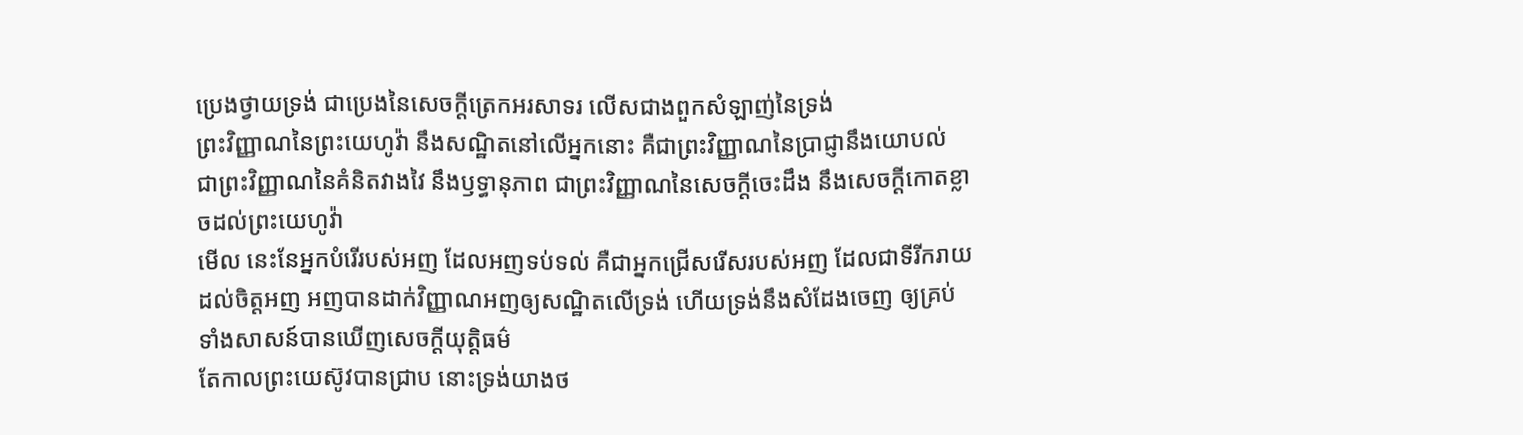ប្រេងថ្វាយទ្រង់ ជាប្រេងនៃសេចក្ដីត្រេកអរសាទរ លើសជាងពួកសំឡាញ់នៃទ្រង់
ព្រះវិញ្ញាណនៃព្រះយេហូវ៉ា នឹងសណ្ឋិតនៅលើអ្នកនោះ គឺជាព្រះវិញ្ញាណនៃប្រាជ្ញានឹងយោបល់ ជាព្រះវិញ្ញាណនៃគំនិតវាងវៃ នឹងឫទ្ធានុភាព ជាព្រះវិញ្ញាណនៃសេចក្ដីចេះដឹង នឹងសេចក្ដីកោតខ្លាចដល់ព្រះយេហូវ៉ា
មើល នេះនែអ្នកបំរើរបស់អញ ដែលអញទប់ទល់ គឺជាអ្នកជ្រើសរើសរបស់អញ ដែលជាទីរីករាយដល់ចិត្តអញ អញបានដាក់វិញ្ញាណអញឲ្យសណ្ឋិតលើទ្រង់ ហើយទ្រង់នឹងសំដែងចេញ ឲ្យគ្រប់ទាំងសាសន៍បានឃើញសេចក្ដីយុត្តិធម៌
តែកាលព្រះយេស៊ូវបានជ្រាប នោះទ្រង់យាងថ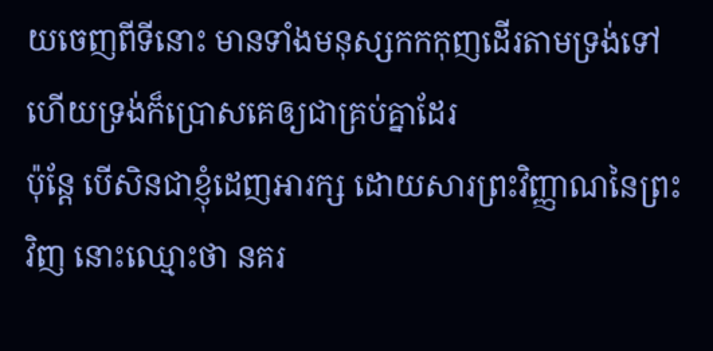យចេញពីទីនោះ មានទាំងមនុស្សកកកុញដើរតាមទ្រង់ទៅ ហើយទ្រង់ក៏ប្រោសគេឲ្យជាគ្រប់គ្នាដែរ
ប៉ុន្តែ បើសិនជាខ្ញុំដេញអារក្ស ដោយសារព្រះវិញ្ញាណនៃព្រះវិញ នោះឈ្មោះថា នគរ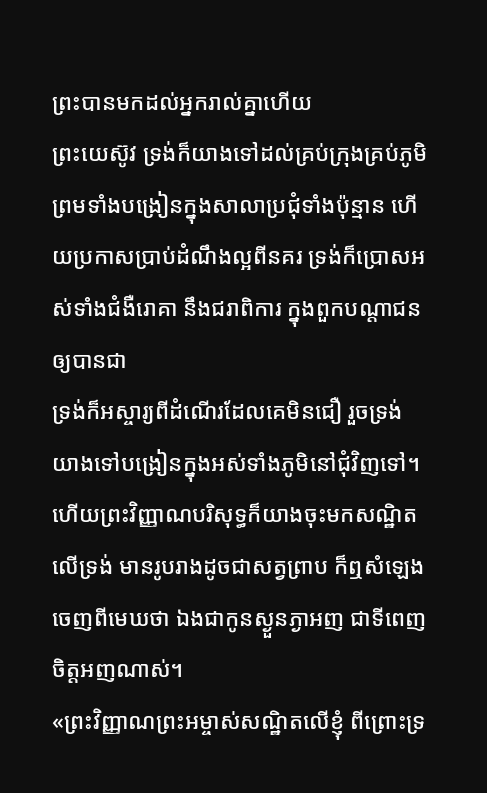ព្រះបានមកដល់អ្នករាល់គ្នាហើយ
ព្រះយេស៊ូវ ទ្រង់ក៏យាងទៅដល់គ្រប់ក្រុងគ្រប់ភូមិ ព្រមទាំងបង្រៀនក្នុងសាលាប្រជុំទាំងប៉ុន្មាន ហើយប្រកាសប្រាប់ដំណឹងល្អពីនគរ ទ្រង់ក៏ប្រោសអស់ទាំងជំងឺរោគា នឹងជរាពិការ ក្នុងពួកបណ្តាជនឲ្យបានជា
ទ្រង់ក៏អស្ចារ្យពីដំណើរដែលគេមិនជឿ រួចទ្រង់យាងទៅបង្រៀនក្នុងអស់ទាំងភូមិនៅជុំវិញទៅ។
ហើយព្រះវិញ្ញាណបរិសុទ្ធក៏យាងចុះមកសណ្ឋិតលើទ្រង់ មានរូបរាងដូចជាសត្វព្រាប ក៏ឮសំឡេងចេញពីមេឃថា ឯងជាកូនស្ងួនភ្ងាអញ ជាទីពេញចិត្តអញណាស់។
«ព្រះវិញ្ញាណព្រះអម្ចាស់សណ្ឋិតលើខ្ញុំ ពីព្រោះទ្រ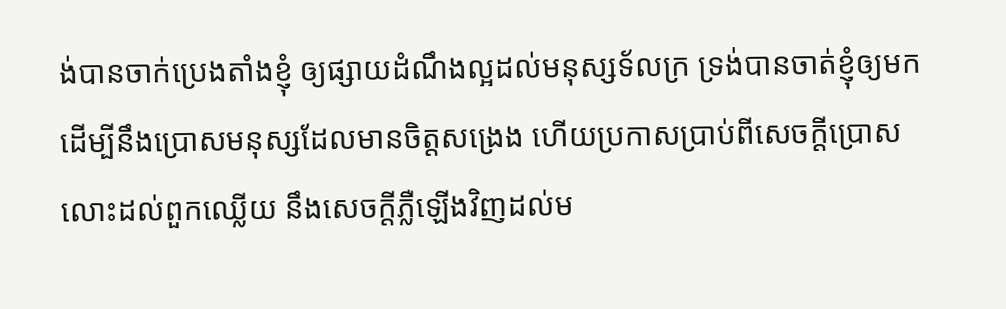ង់បានចាក់ប្រេងតាំងខ្ញុំ ឲ្យផ្សាយដំណឹងល្អដល់មនុស្សទ័លក្រ ទ្រង់បានចាត់ខ្ញុំឲ្យមក ដើម្បីនឹងប្រោសមនុស្សដែលមានចិត្តសង្រេង ហើយប្រកាសប្រាប់ពីសេចក្ដីប្រោសលោះដល់ពួកឈ្លើយ នឹងសេចក្ដីភ្លឺឡើងវិញដល់ម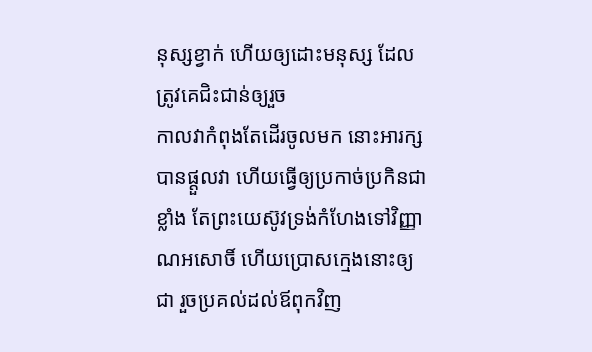នុស្សខ្វាក់ ហើយឲ្យដោះមនុស្ស ដែលត្រូវគេជិះជាន់ឲ្យរួច
កាលវាកំពុងតែដើរចូលមក នោះអារក្សបានផ្តួលវា ហើយធ្វើឲ្យប្រកាច់ប្រកិនជាខ្លាំង តែព្រះយេស៊ូវទ្រង់កំហែងទៅវិញ្ញាណអសោចិ៍ ហើយប្រោសក្មេងនោះឲ្យជា រួចប្រគល់ដល់ឪពុកវិញ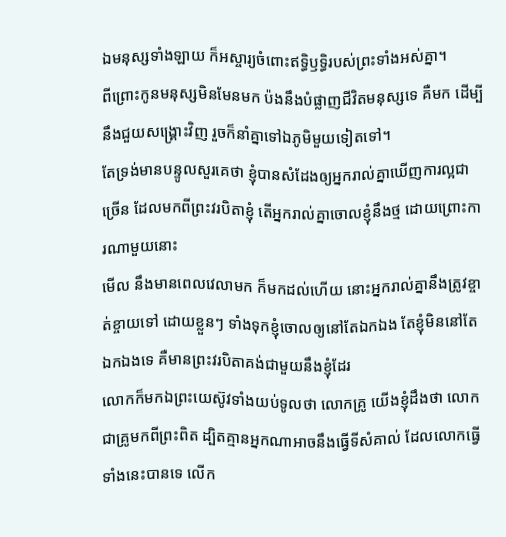ឯមនុស្សទាំងឡាយ ក៏អស្ចារ្យចំពោះឥទ្ធិឫទ្ធិរបស់ព្រះទាំងអស់គ្នា។
ពីព្រោះកូនមនុស្សមិនមែនមក ប៉ងនឹងបំផ្លាញជីវិតមនុស្សទេ គឺមក ដើម្បីនឹងជួយសង្គ្រោះវិញ រួចក៏នាំគ្នាទៅឯភូមិមួយទៀតទៅ។
តែទ្រង់មានបន្ទូលសួរគេថា ខ្ញុំបានសំដែងឲ្យអ្នករាល់គ្នាឃើញការល្អជាច្រើន ដែលមកពីព្រះវរបិតាខ្ញុំ តើអ្នករាល់គ្នាចោលខ្ញុំនឹងថ្ម ដោយព្រោះការណាមួយនោះ
មើល នឹងមានពេលវេលាមក ក៏មកដល់ហើយ នោះអ្នករាល់គ្នានឹងត្រូវខ្ចាត់ខ្ចាយទៅ ដោយខ្លួនៗ ទាំងទុកខ្ញុំចោលឲ្យនៅតែឯកឯង តែខ្ញុំមិននៅតែឯកឯងទេ គឺមានព្រះវរបិតាគង់ជាមួយនឹងខ្ញុំដែរ
លោកក៏មកឯព្រះយេស៊ូវទាំងយប់ទូលថា លោកគ្រូ យើងខ្ញុំដឹងថា លោកជាគ្រូមកពីព្រះពិត ដ្បិតគ្មានអ្នកណាអាចនឹងធ្វើទីសំគាល់ ដែលលោកធ្វើទាំងនេះបានទេ លើក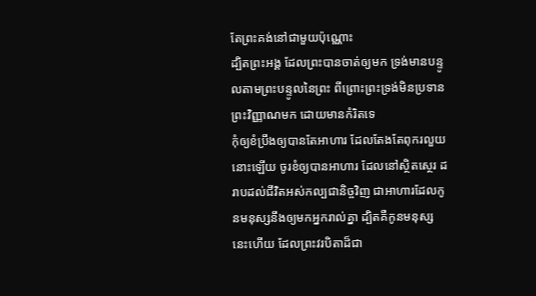តែព្រះគង់នៅជាមួយប៉ុណ្ណោះ
ដ្បិតព្រះអង្គ ដែលព្រះបានចាត់ឲ្យមក ទ្រង់មានបន្ទូលតាមព្រះបន្ទូលនៃព្រះ ពីព្រោះព្រះទ្រង់មិនប្រទានព្រះវិញ្ញាណមក ដោយមានកំរិតទេ
កុំឲ្យខំប្រឹងឲ្យបានតែអាហារ ដែលតែងតែពុករលួយនោះឡើយ ចូរខំឲ្យបានអាហារ ដែលនៅស្ថិតស្ថេរ ដរាបដល់ជីវិតអស់កល្បជានិច្ចវិញ ជាអាហារដែលកូនមនុស្សនឹងឲ្យមកអ្នករាល់គ្នា ដ្បិតគឺកូនមនុស្សនេះហើយ ដែលព្រះវរបិតាដ៏ជា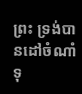ព្រះ ទ្រង់បានដៅចំណាំទុ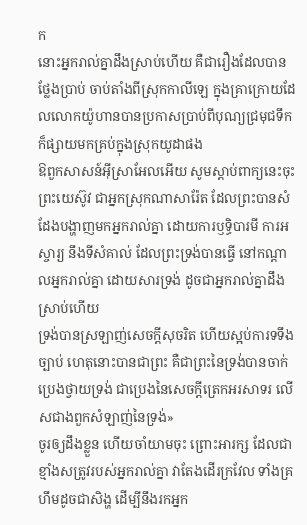ក
នោះអ្នករាល់គ្នាដឹងស្រាប់ហើយ គឺជារឿងដែលបានថ្លែងប្រាប់ ចាប់តាំងពីស្រុកកាលីឡេ ក្នុងគ្រាក្រោយដែលលោកយ៉ូហានបានប្រកាសប្រាប់ពីបុណ្យជ្រមុជទឹក ក៏ផ្សាយមកគ្រប់ក្នុងស្រុកយូដាផង
ឱពួកសាសន៍អ៊ីស្រាអែលអើយ សូមស្តាប់ពាក្យនេះចុះ ព្រះយេស៊ូវ ជាអ្នកស្រុកណាសារ៉ែត ដែលព្រះបានសំដែងបង្ហាញមកអ្នករាល់គ្នា ដោយការឫទ្ធិបារមី ការអស្ចារ្យ នឹងទីសំគាល់ ដែលព្រះទ្រង់បានធ្វើ នៅកណ្តាលអ្នករាល់គ្នា ដោយសារទ្រង់ ដូចជាអ្នករាល់គ្នាដឹងស្រាប់ហើយ
ទ្រង់បានស្រឡាញ់សេចក្ដីសុចរិត ហើយស្អប់ការទទឹងច្បាប់ ហេតុនោះបានជាព្រះ គឺជាព្រះនៃទ្រង់បានចាក់ប្រេងថ្វាយទ្រង់ ជាប្រេងនៃសេចក្ដីត្រេកអរសាទរ លើសជាងពួកសំឡាញ់នៃទ្រង់»
ចូរឲ្យដឹងខ្លួន ហើយចាំយាមចុះ ព្រោះអារក្ស ដែលជាខ្មាំងសត្រូវរបស់អ្នករាល់គ្នា វាតែងដើរក្រវែល ទាំងគ្រហឹមដូចជាសិង្ហ ដើម្បីនឹងរកអ្នក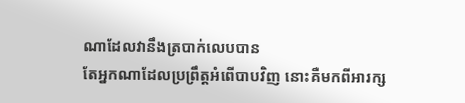ណាដែលវានឹងត្របាក់លេបបាន
តែអ្នកណាដែលប្រព្រឹត្តអំពើបាបវិញ នោះគឺមកពីអារក្ស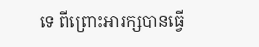ទេ ពីព្រោះអារក្សបានធ្វើ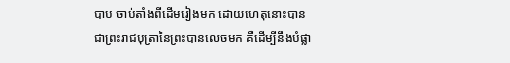បាប ចាប់តាំងពីដើមរៀងមក ដោយហេតុនោះបានជាព្រះរាជបុត្រានៃព្រះបានលេចមក គឺដើម្បីនឹងបំផ្លា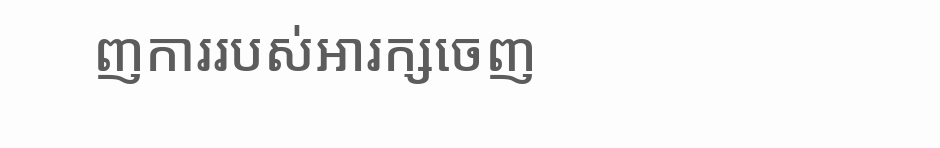ញការរបស់អារក្សចេញ